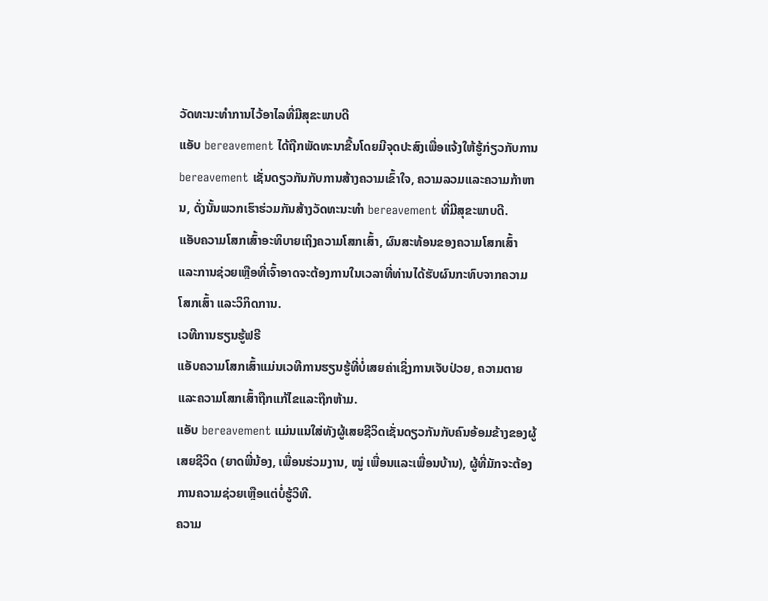ວັດທະນະທໍາການໄວ້ອາໄລທີ່ມີສຸຂະພາບດີ
ແອັບ bereavement ໄດ້ຖືກພັດທະນາຂື້ນໂດຍມີຈຸດປະສົງເພື່ອແຈ້ງໃຫ້ຮູ້ກ່ຽວກັບການ bereavement ເຊັ່ນດຽວກັນກັບການສ້າງຄວາມເຂົ້າໃຈ, ຄວາມລວມແລະຄວາມກ້າຫານ, ດັ່ງນັ້ນພວກເຮົາຮ່ວມກັນສ້າງວັດທະນະທໍາ bereavement ທີ່ມີສຸຂະພາບດີ.
ແອັບຄວາມໂສກເສົ້າອະທິບາຍເຖິງຄວາມໂສກເສົ້າ, ຜົນສະທ້ອນຂອງຄວາມໂສກເສົ້າ ແລະການຊ່ວຍເຫຼືອທີ່ເຈົ້າອາດຈະຕ້ອງການໃນເວລາທີ່ທ່ານໄດ້ຮັບຜົນກະທົບຈາກຄວາມໂສກເສົ້າ ແລະວິກິດການ.
ເວທີການຮຽນຮູ້ຟຣີ
ແອັບຄວາມໂສກເສົ້າແມ່ນເວທີການຮຽນຮູ້ທີ່ບໍ່ເສຍຄ່າເຊິ່ງການເຈັບປ່ວຍ, ຄວາມຕາຍແລະຄວາມໂສກເສົ້າຖືກແກ້ໄຂແລະຖືກຫ້າມ.
ແອັບ bereavement ແມ່ນແນໃສ່ທັງຜູ້ເສຍຊີວິດເຊັ່ນດຽວກັນກັບຄົນອ້ອມຂ້າງຂອງຜູ້ເສຍຊີວິດ (ຍາດພີ່ນ້ອງ, ເພື່ອນຮ່ວມງານ, ໝູ່ ເພື່ອນແລະເພື່ອນບ້ານ), ຜູ້ທີ່ມັກຈະຕ້ອງການຄວາມຊ່ວຍເຫຼືອແຕ່ບໍ່ຮູ້ວິທີ.
ຄວາມ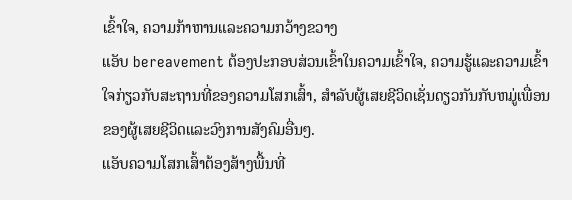ເຂົ້າໃຈ, ຄວາມກ້າຫານແລະຄວາມກວ້າງຂວາງ
ແອັບ bereavement ຕ້ອງປະກອບສ່ວນເຂົ້າໃນຄວາມເຂົ້າໃຈ, ຄວາມຮູ້ແລະຄວາມເຂົ້າໃຈກ່ຽວກັບສະຖານທີ່ຂອງຄວາມໂສກເສົ້າ, ສໍາລັບຜູ້ເສຍຊີວິດເຊັ່ນດຽວກັນກັບຫມູ່ເພື່ອນຂອງຜູ້ເສຍຊີວິດແລະວົງການສັງຄົມອື່ນໆ.
ແອັບຄວາມໂສກເສົ້າຕ້ອງສ້າງພື້ນທີ່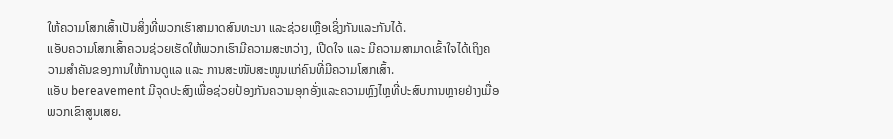ໃຫ້ຄວາມໂສກເສົ້າເປັນສິ່ງທີ່ພວກເຮົາສາມາດສົນທະນາ ແລະຊ່ວຍເຫຼືອເຊິ່ງກັນແລະກັນໄດ້.
ແອັບຄວາມໂສກເສົ້າຄວນຊ່ວຍເຮັດໃຫ້ພວກເຮົາມີຄວາມສະຫວ່າງ, ເປີດໃຈ ແລະ ມີຄວາມສາມາດເຂົ້າໃຈໄດ້ເຖິງຄວາມສຳຄັນຂອງການໃຫ້ການດູແລ ແລະ ການສະໜັບສະໜູນແກ່ຄົນທີ່ມີຄວາມໂສກເສົ້າ.
ແອັບ bereavement ມີຈຸດປະສົງເພື່ອຊ່ວຍປ້ອງກັນຄວາມອຸກອັ່ງແລະຄວາມຫຼົງໄຫຼທີ່ປະສົບການຫຼາຍຢ່າງເມື່ອພວກເຂົາສູນເສຍ.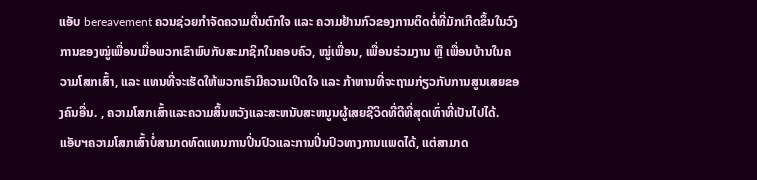ແອັບ bereavement ຄວນຊ່ວຍກຳຈັດຄວາມຕື່ນຕົກໃຈ ແລະ ຄວາມຢ້ານກົວຂອງການຕິດຕໍ່ທີ່ມັກເກີດຂຶ້ນໃນວົງການຂອງໝູ່ເພື່ອນເມື່ອພວກເຂົາພົບກັບສະມາຊິກໃນຄອບຄົວ, ໝູ່ເພື່ອນ, ເພື່ອນຮ່ວມງານ ຫຼື ເພື່ອນບ້ານໃນຄວາມໂສກເສົ້າ, ແລະ ແທນທີ່ຈະເຮັດໃຫ້ພວກເຮົາມີຄວາມເປີດໃຈ ແລະ ກ້າຫານທີ່ຈະຖາມກ່ຽວກັບການສູນເສຍຂອງຄົນອື່ນ. , ຄວາມໂສກເສົ້າແລະຄວາມສິ້ນຫວັງແລະສະຫນັບສະຫນູນຜູ້ເສຍຊີວິດທີ່ດີທີ່ສຸດເທົ່າທີ່ເປັນໄປໄດ້.
ແອັບຯຄວາມໂສກເສົ້າບໍ່ສາມາດທົດແທນການປິ່ນປົວແລະການປິ່ນປົວທາງການແພດໄດ້, ແຕ່ສາມາດ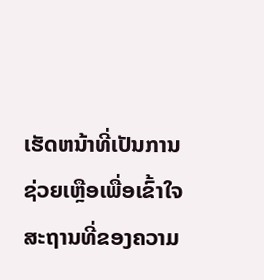ເຮັດຫນ້າທີ່ເປັນການຊ່ວຍເຫຼືອເພື່ອເຂົ້າໃຈສະຖານທີ່ຂອງຄວາມ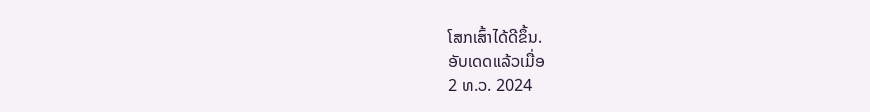ໂສກເສົ້າໄດ້ດີຂຶ້ນ.
ອັບເດດແລ້ວເມື່ອ
2 ທ.ວ. 2024